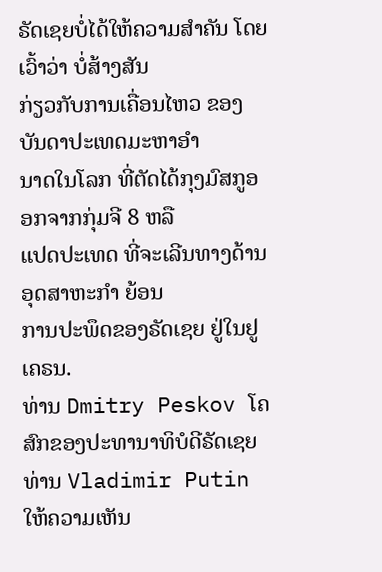ຣັດເຊຍບໍ່ໄດ້ໃຫ້ຄວາມສຳຄັນ ໂດຍເວົ້າວ່າ ບໍ່ສ້າງສັນ
ກ່ຽວກັບການເຄື່ອນໄຫວ ຂອງບັນດາປະເທດມະຫາອຳ
ນາດໃນໂລກ ທີ່ຕັດໄດ້ກຸງມົສກູອອກຈາກກຸ່ມຈີ 8 ຫລື
ແປດປະເທດ ທີ່ຈະເລີນທາງດ້ານອຸດສາຫະກຳ ຍ້ອນ
ການປະພຶດຂອງຣັດເຊຍ ຢູ່ໃນຢູເຄຣນ.
ທ່ານ Dmitry Peskov ໂຄສົກຂອງປະທານາທິບໍດີຣັດເຊຍ ທ່ານ Vladimir Putin ໃຫ້ຄວາມເຫັນ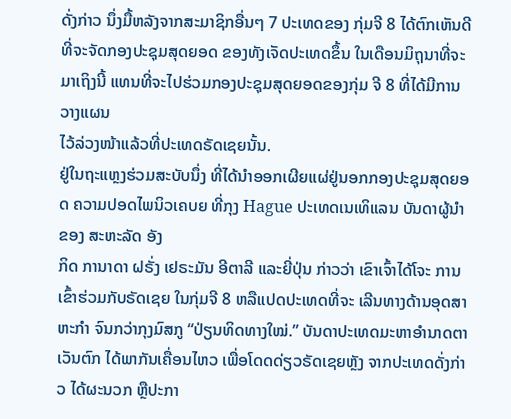ດັ່ງກ່າວ ນຶ່ງມື້ຫລັງຈາກສະມາຊິກອື່ນໆ 7 ປະເທດຂອງ ກຸ່ມຈີ 8 ໄດ້ຕົກເຫັນດີ ທີ່ຈະຈັດກອງປະຊຸມສຸດຍອດ ຂອງທັງເຈັດປະເທດຂຶ້ນ ໃນເດືອນມິຖຸນາທີ່ຈະ
ມາເຖິງນີ້ ແທນທີ່ຈະໄປຮ່ວມກອງປະຊຸມສຸດຍອດຂອງກຸ່ມ ຈີ 8 ທີ່ໄດ້ມີການວາງແຜນ
ໄວ້ລ່ວງໜ້າແລ້ວທີ່ປະເທດຣັດເຊຍນັ້ນ.
ຢູ່ໃນຖະແຫຼງຮ່ວມສະບັບນຶ່ງ ທີ່ໄດ້ນຳອອກເຜີຍແຜ່ຢູ່ນອກກອງປະຊຸມສຸດຍອດ ຄວາມປອດໄພນິວເຄບຍ ທີ່ກຸງ Hague ປະເທດເນເທິແລນ ບັນດາຜູ້ນໍາຂອງ ສະຫະລັດ ອັງ
ກິດ ການາດາ ຝຣັ່ງ ເຢຣະມັນ ອີຕາລີ ແລະຍີ່ປຸ່ນ ກ່າວວ່າ ເຂົາເຈົ້າໄດ້ໂຈະ ການເຂົ້າຮ່ວມກັບຣັດເຊຍ ໃນກຸ່ມຈີ 8 ຫລືແປດປະເທດທີ່ຈະ ເລີນທາງດ້ານອຸດສາຫະກຳ ຈົນກວ່າກຸງມົສກູ “ປ່ຽນທິດທາງໃໝ່.” ບັນດາປະເທດມະຫາອຳນາດຕາເວັນຕົກ ໄດ້ພາກັນເຄື່ອນໄຫວ ເພື່ອໂດດດ່ຽວຣັດເຊຍຫຼັງ ຈາກປະເທດດັ່ງກ່າວ ໄດ້ຜະນວກ ຫຼືປະກາ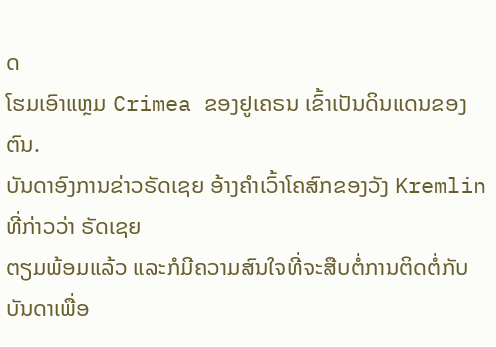ດ
ໂຮມເອົາແຫຼມ Crimea ຂອງຢູເຄຣນ ເຂົ້າເປັນດິນແດນຂອງຕົນ.
ບັນດາອົງການຂ່າວຣັດເຊຍ ອ້າງຄຳເວົ້າໂຄສົກຂອງວັງ Kremlin ທີ່ກ່າວວ່າ ຣັດເຊຍ
ຕຽມພ້ອມແລ້ວ ແລະກໍມີຄວາມສົນໃຈທີ່ຈະສືບຕໍ່ການຕິດຕໍ່ກັບບັນດາເພື່ອ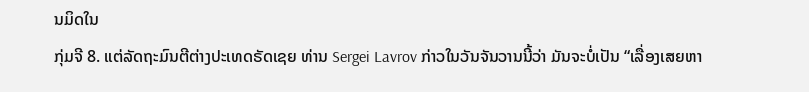ນມິດໃນ
ກຸ່ມຈີ 8. ແຕ່ລັດຖະມົນຕີຕ່າງປະເທດຣັດເຊຍ ທ່ານ Sergei Lavrov ກ່າວໃນວັນຈັນວານນີ້ວ່າ ມັນຈະບໍ່ເປັນ “ເລື່ອງເສຍຫາ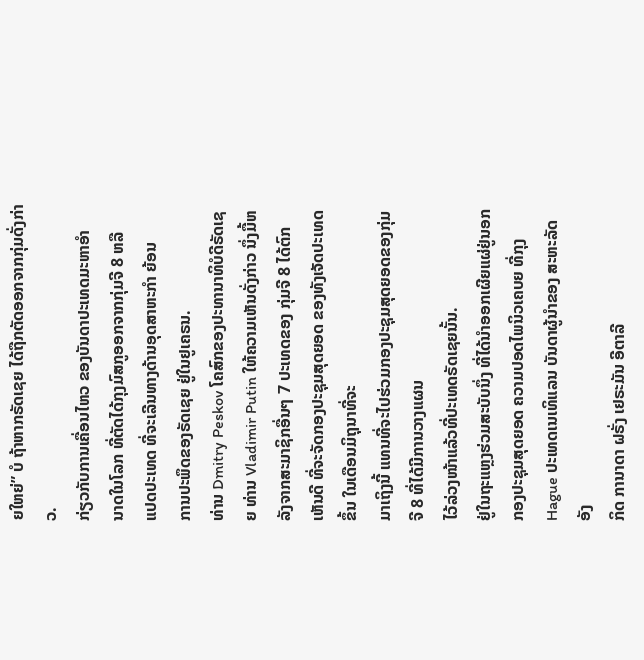ຍໃຫຍ່” ບໍ ຖ້າຫາກຣັດເຊຍ ໄດ້ຖືກຕັດອອກຈາກກຸ່ມດັ່ງກ່າວ.
ກ່ຽວກັບການເຄື່ອນໄຫວ ຂອງບັນດາປະເທດມະຫາອຳ
ນາດໃນໂລກ ທີ່ຕັດໄດ້ກຸງມົສກູອອກຈາກກຸ່ມຈີ 8 ຫລື
ແປດປະເທດ ທີ່ຈະເລີນທາງດ້ານອຸດສາຫະກຳ ຍ້ອນ
ການປະພຶດຂອງຣັດເຊຍ ຢູ່ໃນຢູເຄຣນ.
ທ່ານ Dmitry Peskov ໂຄສົກຂອງປະທານາທິບໍດີຣັດເຊຍ ທ່ານ Vladimir Putin ໃຫ້ຄວາມເຫັນດັ່ງກ່າວ ນຶ່ງມື້ຫລັງຈາກສະມາຊິກອື່ນໆ 7 ປະເທດຂອງ ກຸ່ມຈີ 8 ໄດ້ຕົກເຫັນດີ ທີ່ຈະຈັດກອງປະຊຸມສຸດຍອດ ຂອງທັງເຈັດປະເທດຂຶ້ນ ໃນເດືອນມິຖຸນາທີ່ຈະ
ມາເຖິງນີ້ ແທນທີ່ຈະໄປຮ່ວມກອງປະຊຸມສຸດຍອດຂອງກຸ່ມ ຈີ 8 ທີ່ໄດ້ມີການວາງແຜນ
ໄວ້ລ່ວງໜ້າແລ້ວທີ່ປະເທດຣັດເຊຍນັ້ນ.
ຢູ່ໃນຖະແຫຼງຮ່ວມສະບັບນຶ່ງ ທີ່ໄດ້ນຳອອກເຜີຍແຜ່ຢູ່ນອກກອງປະຊຸມສຸດຍອດ ຄວາມປອດໄພນິວເຄບຍ ທີ່ກຸງ Hague ປະເທດເນເທິແລນ ບັນດາຜູ້ນໍາຂອງ ສະຫະລັດ ອັງ
ກິດ ການາດາ ຝຣັ່ງ ເຢຣະມັນ ອີຕາລີ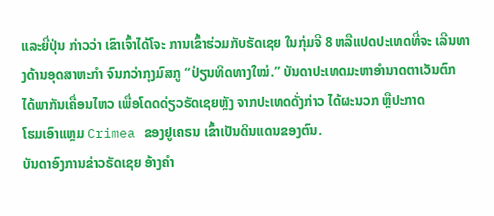ແລະຍີ່ປຸ່ນ ກ່າວວ່າ ເຂົາເຈົ້າໄດ້ໂຈະ ການເຂົ້າຮ່ວມກັບຣັດເຊຍ ໃນກຸ່ມຈີ 8 ຫລືແປດປະເທດທີ່ຈະ ເລີນທາງດ້ານອຸດສາຫະກຳ ຈົນກວ່າກຸງມົສກູ “ປ່ຽນທິດທາງໃໝ່.” ບັນດາປະເທດມະຫາອຳນາດຕາເວັນຕົກ ໄດ້ພາກັນເຄື່ອນໄຫວ ເພື່ອໂດດດ່ຽວຣັດເຊຍຫຼັງ ຈາກປະເທດດັ່ງກ່າວ ໄດ້ຜະນວກ ຫຼືປະກາດ
ໂຮມເອົາແຫຼມ Crimea ຂອງຢູເຄຣນ ເຂົ້າເປັນດິນແດນຂອງຕົນ.
ບັນດາອົງການຂ່າວຣັດເຊຍ ອ້າງຄຳ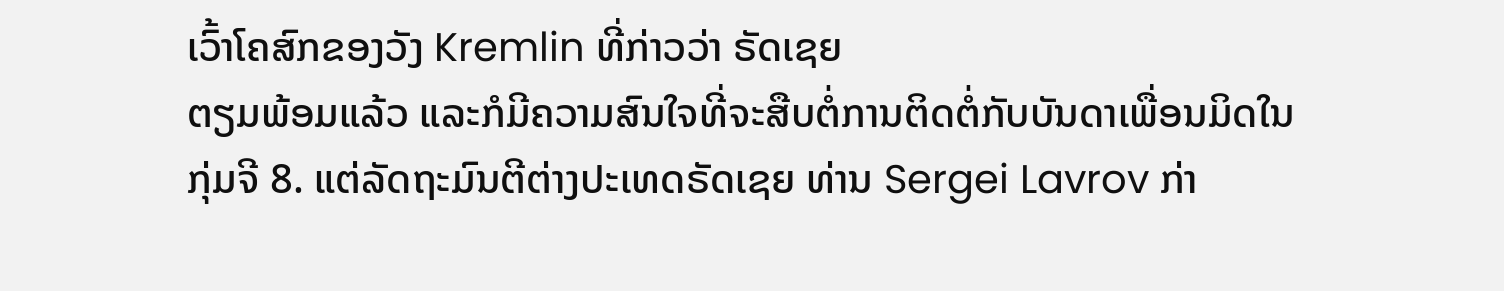ເວົ້າໂຄສົກຂອງວັງ Kremlin ທີ່ກ່າວວ່າ ຣັດເຊຍ
ຕຽມພ້ອມແລ້ວ ແລະກໍມີຄວາມສົນໃຈທີ່ຈະສືບຕໍ່ການຕິດຕໍ່ກັບບັນດາເພື່ອນມິດໃນ
ກຸ່ມຈີ 8. ແຕ່ລັດຖະມົນຕີຕ່າງປະເທດຣັດເຊຍ ທ່ານ Sergei Lavrov ກ່າ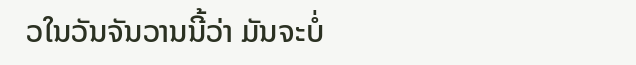ວໃນວັນຈັນວານນີ້ວ່າ ມັນຈະບໍ່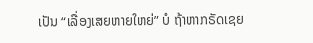ເປັນ “ເລື່ອງເສຍຫາຍໃຫຍ່” ບໍ ຖ້າຫາກຣັດເຊຍ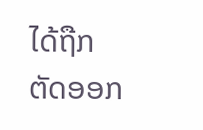ໄດ້ຖືກຕັດອອກ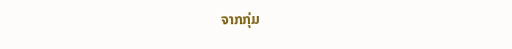ຈາກກຸ່ມ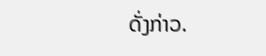ດັ່ງກ່າວ.